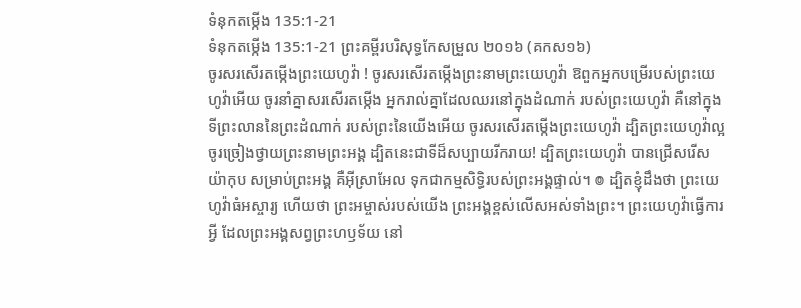ទំនុកតម្កើង 135:1-21
ទំនុកតម្កើង 135:1-21 ព្រះគម្ពីរបរិសុទ្ធកែសម្រួល ២០១៦ (គកស១៦)
ចូរសរសើរតម្កើងព្រះយេហូវ៉ា ! ចូរសរសើរតម្កើងព្រះនាមព្រះយេហូវ៉ា ឱពួកអ្នកបម្រើរបស់ព្រះយេហូវ៉ាអើយ ចូរនាំគ្នាសរសើរតម្កើង អ្នករាល់គ្នាដែលឈរនៅក្នុងដំណាក់ របស់ព្រះយេហូវ៉ា គឺនៅក្នុងទីព្រះលាននៃព្រះដំណាក់ របស់ព្រះនៃយើងអើយ ចូរសរសើរតម្កើងព្រះយេហូវ៉ា ដ្បិតព្រះយេហូវ៉ាល្អ ចូរច្រៀងថ្វាយព្រះនាមព្រះអង្គ ដ្បិតនេះជាទីដ៏សប្បាយរីករាយ! ដ្បិតព្រះយេហូវ៉ា បានជ្រើសរើសយ៉ាកុប សម្រាប់ព្រះអង្គ គឺអ៊ីស្រាអែល ទុកជាកម្មសិទ្ធិរបស់ព្រះអង្គផ្ទាល់។ ៙ ដ្បិតខ្ញុំដឹងថា ព្រះយេហូវ៉ាធំអស្ចារ្យ ហើយថា ព្រះអម្ចាស់របស់យើង ព្រះអង្គខ្ពស់លើសអស់ទាំងព្រះ។ ព្រះយេហូវ៉ាធ្វើការអ្វី ដែលព្រះអង្គសព្វព្រះហឫទ័យ នៅ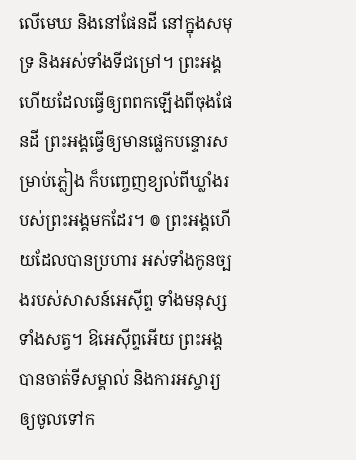លើមេឃ និងនៅផែនដី នៅក្នុងសមុទ្រ និងអស់ទាំងទីជម្រៅ។ ព្រះអង្គហើយដែលធ្វើឲ្យពពកឡើងពីចុងផែនដី ព្រះអង្គធ្វើឲ្យមានផ្លេកបន្ទោរសម្រាប់ភ្លៀង ក៏បញ្ចេញខ្យល់ពីឃ្លាំងរបស់ព្រះអង្គមកដែរ។ ៙ ព្រះអង្គហើយដែលបានប្រហារ អស់ទាំងកូនច្បងរបស់សាសន៍អេស៊ីព្ទ ទាំងមនុស្ស ទាំងសត្វ។ ឱអេស៊ីព្ទអើយ ព្រះអង្គបានចាត់ទីសម្គាល់ និងការអស្ចារ្យ ឲ្យចូលទៅក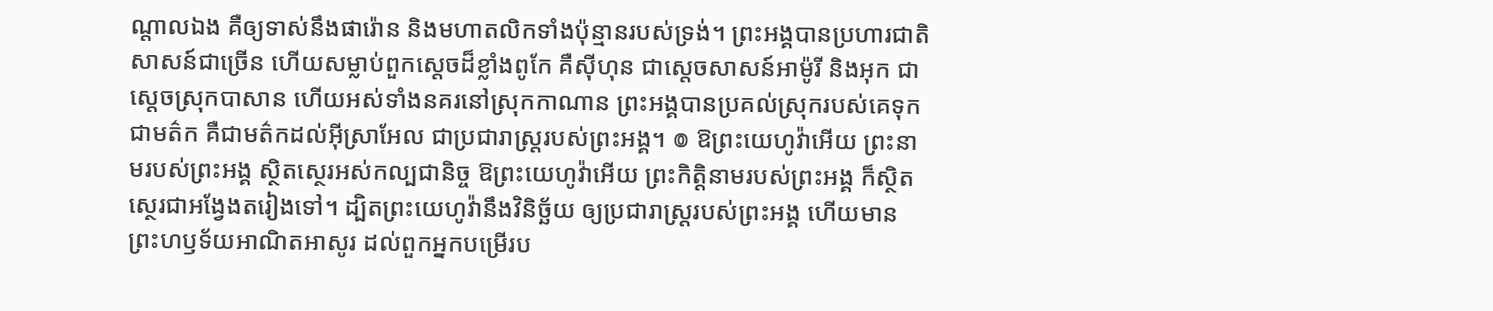ណ្ដាលឯង គឺឲ្យទាស់នឹងផារ៉ោន និងមហាតលិកទាំងប៉ុន្មានរបស់ទ្រង់។ ព្រះអង្គបានប្រហារជាតិសាសន៍ជាច្រើន ហើយសម្លាប់ពួកស្តេចដ៏ខ្លាំងពូកែ គឺស៊ីហុន ជាស្តេចសាសន៍អាម៉ូរី និងអុក ជាស្តេចស្រុកបាសាន ហើយអស់ទាំងនគរនៅស្រុកកាណាន ព្រះអង្គបានប្រគល់ស្រុករបស់គេទុកជាមត៌ក គឺជាមត៌កដល់អ៊ីស្រាអែល ជាប្រជារាស្ត្ររបស់ព្រះអង្គ។ ៙ ឱព្រះយេហូវ៉ាអើយ ព្រះនាមរបស់ព្រះអង្គ ស្ថិតស្ថេរអស់កល្បជានិច្ច ឱព្រះយេហូវ៉ាអើយ ព្រះកិត្តិនាមរបស់ព្រះអង្គ ក៏ស្ថិតស្ថេរជាអង្វែងតរៀងទៅ។ ដ្បិតព្រះយេហូវ៉ានឹងវិនិច្ឆ័យ ឲ្យប្រជារាស្ត្ររបស់ព្រះអង្គ ហើយមានព្រះហឫទ័យអាណិតអាសូរ ដល់ពួកអ្នកបម្រើរប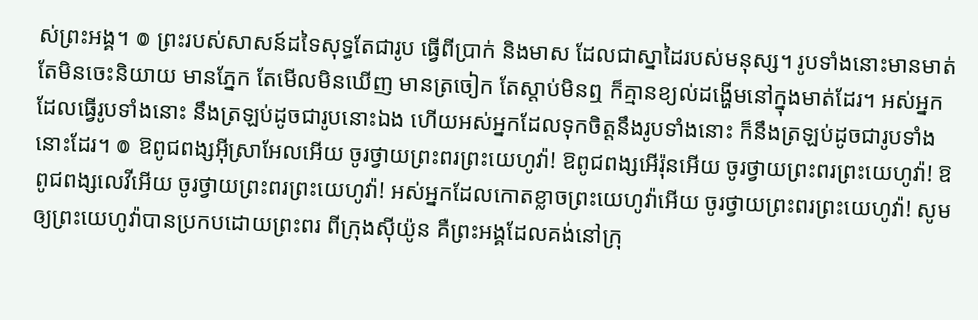ស់ព្រះអង្គ។ ៙ ព្រះរបស់សាសន៍ដទៃសុទ្ធតែជារូប ធ្វើពីប្រាក់ និងមាស ដែលជាស្នាដៃរបស់មនុស្ស។ រូបទាំងនោះមានមាត់ តែមិនចេះនិយាយ មានភ្នែក តែមើលមិនឃើញ មានត្រចៀក តែស្តាប់មិនឮ ក៏គ្មានខ្យល់ដង្ហើមនៅក្នុងមាត់ដែរ។ អស់អ្នកដែលធ្វើរូបទាំងនោះ នឹងត្រឡប់ដូចជារូបនោះឯង ហើយអស់អ្នកដែលទុកចិត្តនឹងរូបទាំងនោះ ក៏នឹងត្រឡប់ដូចជារូបទាំងនោះដែរ។ ៙ ឱពូជពង្សអ៊ីស្រាអែលអើយ ចូរថ្វាយព្រះពរព្រះយេហូវ៉ា! ឱពូជពង្សអើរ៉ុនអើយ ចូរថ្វាយព្រះពរព្រះយេហូវ៉ា! ឱពូជពង្សលេវីអើយ ចូរថ្វាយព្រះពរព្រះយេហូវ៉ា! អស់អ្នកដែលកោតខ្លាចព្រះយេហូវ៉ាអើយ ចូរថ្វាយព្រះពរព្រះយេហូវ៉ា! សូមឲ្យព្រះយេហូវ៉ាបានប្រកបដោយព្រះពរ ពីក្រុងស៊ីយ៉ូន គឺព្រះអង្គដែលគង់នៅក្រុ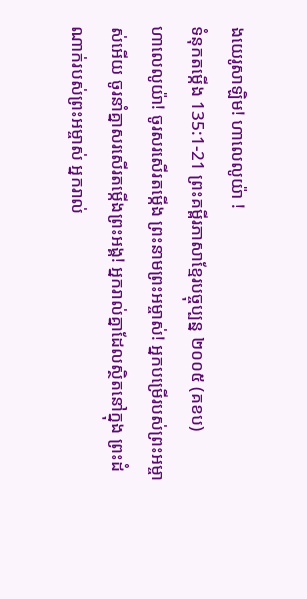ងយេរូសាឡិម! ហាលេលូយ៉ា !
ទំនុកតម្កើង 135:1-21 ព្រះគម្ពីរភាសាខ្មែរបច្ចុប្បន្ន ២០០៥ (គខប)
ហាលេលូយ៉ា! ចូរសរសើរតម្កើង ព្រះនាមព្រះអម្ចាស់! អ្នកបម្រើរបស់ព្រះអម្ចាស់អើយ ចូរនាំគ្នាសរសើរតម្កើងព្រះអង្គ! អ្នករាល់គ្នាដែលស្ថិតនៅក្នុង ព្រះដំណាក់របស់ព្រះអម្ចាស់ អ្នករាល់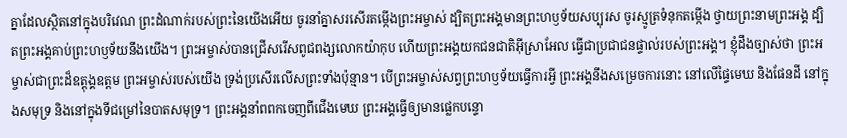គ្នាដែលស្ថិតនៅក្នុងបរិវេណ ព្រះដំណាក់របស់ព្រះនៃយើងអើយ ចូរនាំគ្នាសរសើរតម្កើងព្រះអម្ចាស់ ដ្បិតព្រះអង្គមានព្រះហឫទ័យសប្បុរស ចូរស្មូត្រទំនុកតម្កើង ថ្វាយព្រះនាមព្រះអង្គ ដ្បិតព្រះអង្គគាប់ព្រះហឫទ័យនឹងយើង។ ព្រះអម្ចាស់បានជ្រើសរើសពូជពង្សលោកយ៉ាកុប ហើយព្រះអង្គយកជនជាតិអ៊ីស្រាអែល ធ្វើជាប្រជាជនផ្ទាល់របស់ព្រះអង្គ។ ខ្ញុំដឹងច្បាស់ថា ព្រះអម្ចាស់ជាព្រះដ៏ឧត្ដុង្គឧត្ដម ព្រះអម្ចាស់របស់យើង ទ្រង់ប្រសើរលើសព្រះទាំងប៉ុន្មាន។ បើព្រះអម្ចាស់សព្វព្រះហឫទ័យធ្វើការអ្វី ព្រះអង្គនឹងសម្រេចការនោះ នៅលើផ្ទៃមេឃ និងផែនដី នៅក្នុងសមុទ្រ និងនៅក្នុងទីជម្រៅនៃបាតសមុទ្រ។ ព្រះអង្គនាំពពកចេញពីជើងមេឃ ព្រះអង្គធ្វើឲ្យមានផ្លេកបន្ទោ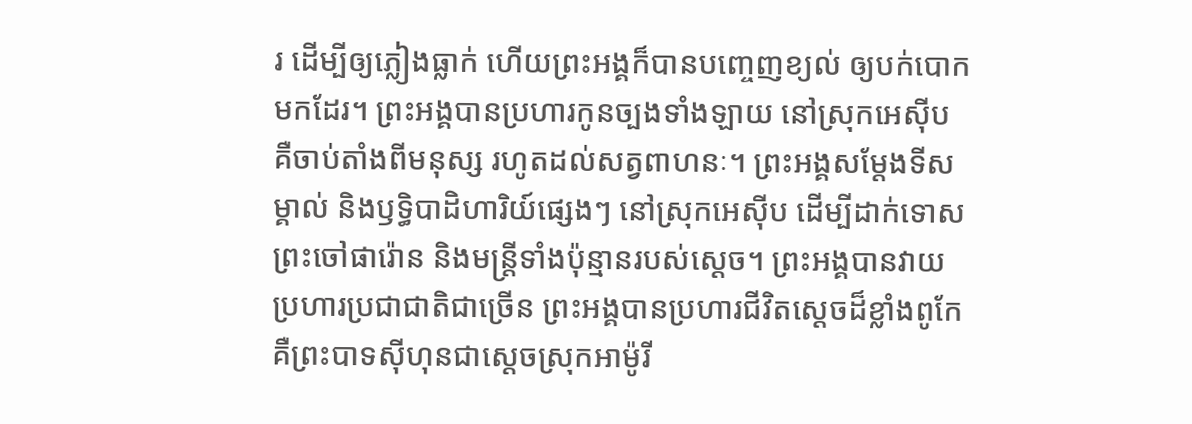រ ដើម្បីឲ្យភ្លៀងធ្លាក់ ហើយព្រះអង្គក៏បានបញ្ចេញខ្យល់ ឲ្យបក់បោកមកដែរ។ ព្រះអង្គបានប្រហារកូនច្បងទាំងឡាយ នៅស្រុកអេស៊ីប គឺចាប់តាំងពីមនុស្ស រហូតដល់សត្វពាហនៈ។ ព្រះអង្គសម្តែងទីសម្គាល់ និងឫទ្ធិបាដិហារិយ៍ផ្សេងៗ នៅស្រុកអេស៊ីប ដើម្បីដាក់ទោសព្រះចៅផារ៉ោន និងមន្ត្រីទាំងប៉ុន្មានរបស់ស្ដេច។ ព្រះអង្គបានវាយប្រហារប្រជាជាតិជាច្រើន ព្រះអង្គបានប្រហារជីវិតស្ដេចដ៏ខ្លាំងពូកែ គឺព្រះបាទស៊ីហុនជាស្ដេចស្រុកអាម៉ូរី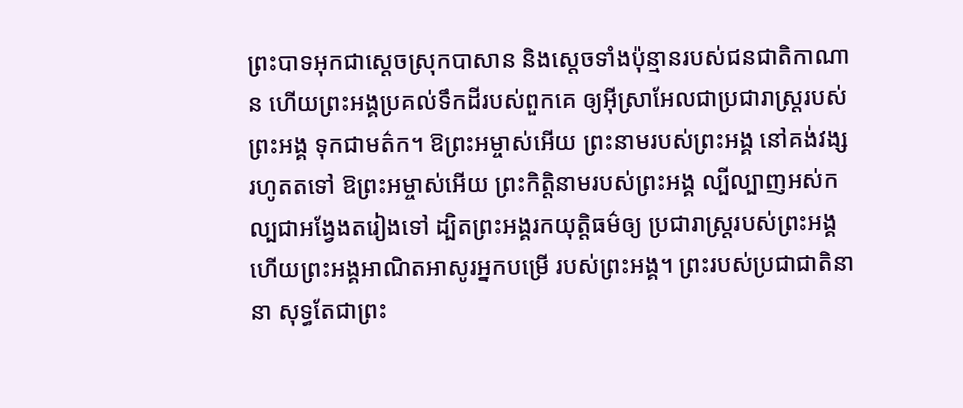ព្រះបាទអុកជាស្ដេចស្រុកបាសាន និងស្ដេចទាំងប៉ុន្មានរបស់ជនជាតិកាណាន ហើយព្រះអង្គប្រគល់ទឹកដីរបស់ពួកគេ ឲ្យអ៊ីស្រាអែលជាប្រជារាស្ត្ររបស់ព្រះអង្គ ទុកជាមត៌ក។ ឱព្រះអម្ចាស់អើយ ព្រះនាមរបស់ព្រះអង្គ នៅគង់វង្សរហូតតទៅ ឱព្រះអម្ចាស់អើយ ព្រះកិត្តិនាមរបស់ព្រះអង្គ ល្បីល្បាញអស់កល្បជាអង្វែងតរៀងទៅ ដ្បិតព្រះអង្គរកយុត្តិធម៌ឲ្យ ប្រជារាស្ត្ររបស់ព្រះអង្គ ហើយព្រះអង្គអាណិតអាសូរអ្នកបម្រើ របស់ព្រះអង្គ។ ព្រះរបស់ប្រជាជាតិនានា សុទ្ធតែជាព្រះ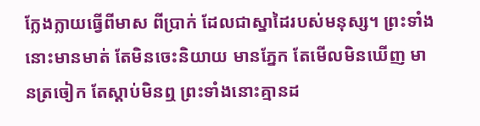ក្លែងក្លាយធ្វើពីមាស ពីប្រាក់ ដែលជាស្នាដៃរបស់មនុស្ស។ ព្រះទាំងនោះមានមាត់ តែមិនចេះនិយាយ មានភ្នែក តែមើលមិនឃើញ មានត្រចៀក តែស្ដាប់មិនឮ ព្រះទាំងនោះគ្មានដ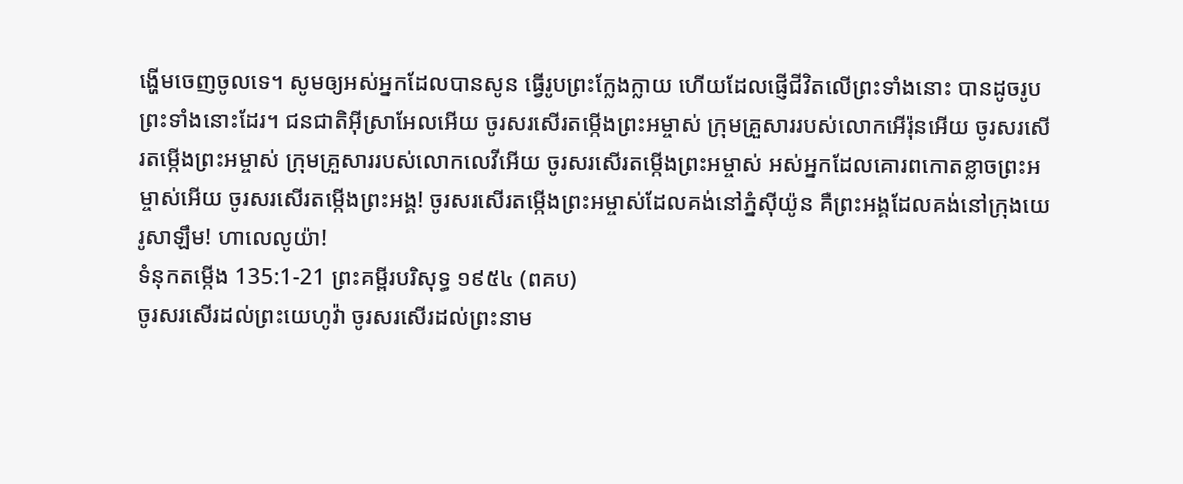ង្ហើមចេញចូលទេ។ សូមឲ្យអស់អ្នកដែលបានសូន ធ្វើរូបព្រះក្លែងក្លាយ ហើយដែលផ្ញើជីវិតលើព្រះទាំងនោះ បានដូចរូបព្រះទាំងនោះដែរ។ ជនជាតិអ៊ីស្រាអែលអើយ ចូរសរសើរតម្កើងព្រះអម្ចាស់ ក្រុមគ្រួសាររបស់លោកអើរ៉ុនអើយ ចូរសរសើរតម្កើងព្រះអម្ចាស់ ក្រុមគ្រួសាររបស់លោកលេវីអើយ ចូរសរសើរតម្កើងព្រះអម្ចាស់ អស់អ្នកដែលគោរពកោតខ្លាចព្រះអម្ចាស់អើយ ចូរសរសើរតម្កើងព្រះអង្គ! ចូរសរសើរតម្កើងព្រះអម្ចាស់ដែលគង់នៅភ្នំស៊ីយ៉ូន គឺព្រះអង្គដែលគង់នៅក្រុងយេរូសាឡឹម! ហាលេលូយ៉ា!
ទំនុកតម្កើង 135:1-21 ព្រះគម្ពីរបរិសុទ្ធ ១៩៥៤ (ពគប)
ចូរសរសើរដល់ព្រះយេហូវ៉ា ចូរសរសើរដល់ព្រះនាម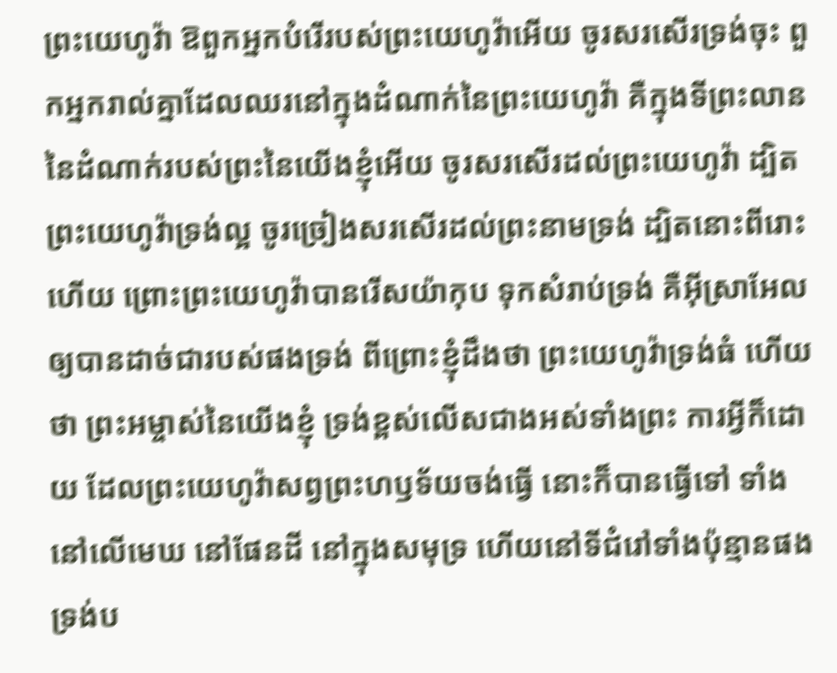ព្រះយេហូវ៉ា ឱពួកអ្នកបំរើរបស់ព្រះយេហូវ៉ាអើយ ចូរសរសើរទ្រង់ចុះ ពួកអ្នករាល់គ្នាដែលឈរនៅក្នុងដំណាក់នៃព្រះយេហូវ៉ា គឺក្នុងទីព្រះលាននៃដំណាក់របស់ព្រះនៃយើងខ្ញុំអើយ ចូរសរសើរដល់ព្រះយេហូវ៉ា ដ្បិតព្រះយេហូវ៉ាទ្រង់ល្អ ចូរច្រៀងសរសើរដល់ព្រះនាមទ្រង់ ដ្បិតនោះពីរោះហើយ ព្រោះព្រះយេហូវ៉ាបានរើសយ៉ាកុប ទុកសំរាប់ទ្រង់ គឺអ៊ីស្រាអែល ឲ្យបានដាច់ជារបស់ផងទ្រង់ ពីព្រោះខ្ញុំដឹងថា ព្រះយេហូវ៉ាទ្រង់ធំ ហើយថា ព្រះអម្ចាស់នៃយើងខ្ញុំ ទ្រង់ខ្ពស់លើសជាងអស់ទាំងព្រះ ការអ្វីក៏ដោយ ដែលព្រះយេហូវ៉ាសព្វព្រះហឫទ័យចង់ធ្វើ នោះក៏បានធ្វើទៅ ទាំងនៅលើមេឃ នៅផែនដី នៅក្នុងសមុទ្រ ហើយនៅទីជំរៅទាំងប៉ុន្មានផង ទ្រង់ប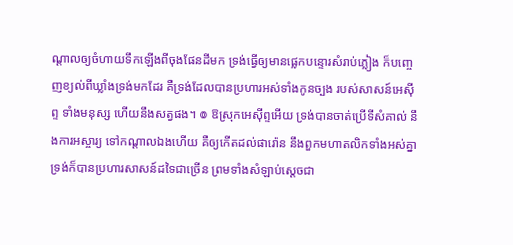ណ្តាលឲ្យចំហាយទឹកឡើងពីចុងផែនដីមក ទ្រង់ធ្វើឲ្យមានផ្លេកបន្ទោរសំរាប់ភ្លៀង ក៏បញ្ចេញខ្យល់ពីឃ្លាំងទ្រង់មកដែរ គឺទ្រង់ដែលបានប្រហារអស់ទាំងកូនច្បង របស់សាសន៍អេស៊ីព្ទ ទាំងមនុស្ស ហើយនឹងសត្វផង។ ៙ ឱស្រុកអេស៊ីព្ទអើយ ទ្រង់បានចាត់ប្រើទីសំគាល់ នឹងការអស្ចារ្យ ទៅកណ្តាលឯងហើយ គឺឲ្យកើតដល់ផារ៉ោន នឹងពួកមហាតលិកទាំងអស់គ្នា ទ្រង់ក៏បានប្រហារសាសន៍ដទៃជាច្រើន ព្រមទាំងសំឡាប់ស្តេចជា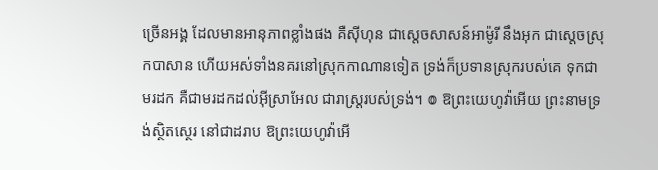ច្រើនអង្គ ដែលមានអានុភាពខ្លាំងផង គឺស៊ីហុន ជាស្តេចសាសន៍អាម៉ូរី នឹងអុក ជាស្តេចស្រុកបាសាន ហើយអស់ទាំងនគរនៅស្រុកកាណានទៀត ទ្រង់ក៏ប្រទានស្រុករបស់គេ ទុកជាមរដក គឺជាមរដកដល់អ៊ីស្រាអែល ជារាស្ត្ររបស់ទ្រង់។ ៙ ឱព្រះយេហូវ៉ាអើយ ព្រះនាមទ្រង់ស្ថិតស្ថេរ នៅជាដរាប ឱព្រះយេហូវ៉ាអើ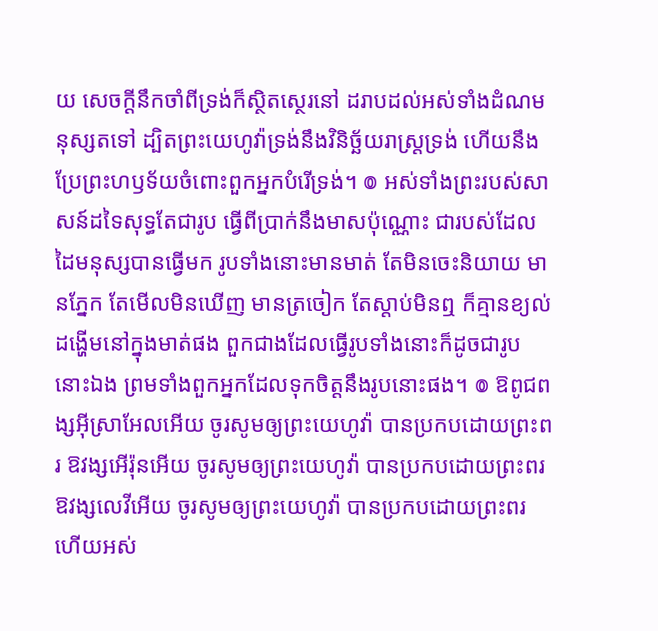យ សេចក្ដីនឹកចាំពីទ្រង់ក៏ស្ថិតស្ថេរនៅ ដរាបដល់អស់ទាំងដំណមនុស្សតទៅ ដ្បិតព្រះយេហូវ៉ាទ្រង់នឹងវិនិច្ឆ័យរាស្ត្រទ្រង់ ហើយនឹងប្រែព្រះហឫទ័យចំពោះពួកអ្នកបំរើទ្រង់។ ៙ អស់ទាំងព្រះរបស់សាសន៍ដទៃសុទ្ធតែជារូប ធ្វើពីប្រាក់នឹងមាសប៉ុណ្ណោះ ជារបស់ដែលដៃមនុស្សបានធ្វើមក រូបទាំងនោះមានមាត់ តែមិនចេះនិយាយ មានភ្នែក តែមើលមិនឃើញ មានត្រចៀក តែស្តាប់មិនឮ ក៏គ្មានខ្យល់ដង្ហើមនៅក្នុងមាត់ផង ពួកជាងដែលធ្វើរូបទាំងនោះក៏ដូចជារូបនោះឯង ព្រមទាំងពួកអ្នកដែលទុកចិត្តនឹងរូបនោះផង។ ៙ ឱពូជពង្សអ៊ីស្រាអែលអើយ ចូរសូមឲ្យព្រះយេហូវ៉ា បានប្រកបដោយព្រះពរ ឱវង្សអើរ៉ុនអើយ ចូរសូមឲ្យព្រះយេហូវ៉ា បានប្រកបដោយព្រះពរ ឱវង្សលេវីអើយ ចូរសូមឲ្យព្រះយេហូវ៉ា បានប្រកបដោយព្រះពរ ហើយអស់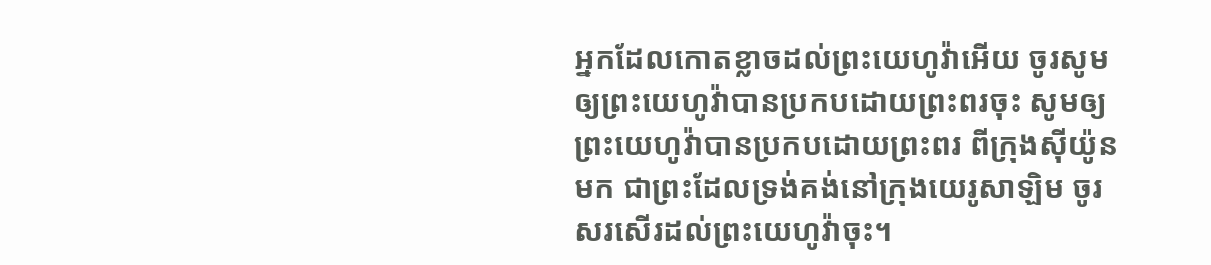អ្នកដែលកោតខ្លាចដល់ព្រះយេហូវ៉ាអើយ ចូរសូមឲ្យព្រះយេហូវ៉ាបានប្រកបដោយព្រះពរចុះ សូមឲ្យព្រះយេហូវ៉ាបានប្រកបដោយព្រះពរ ពីក្រុងស៊ីយ៉ូនមក ជាព្រះដែលទ្រង់គង់នៅក្រុងយេរូសាឡិម ចូរសរសើរដល់ព្រះយេហូវ៉ាចុះ។